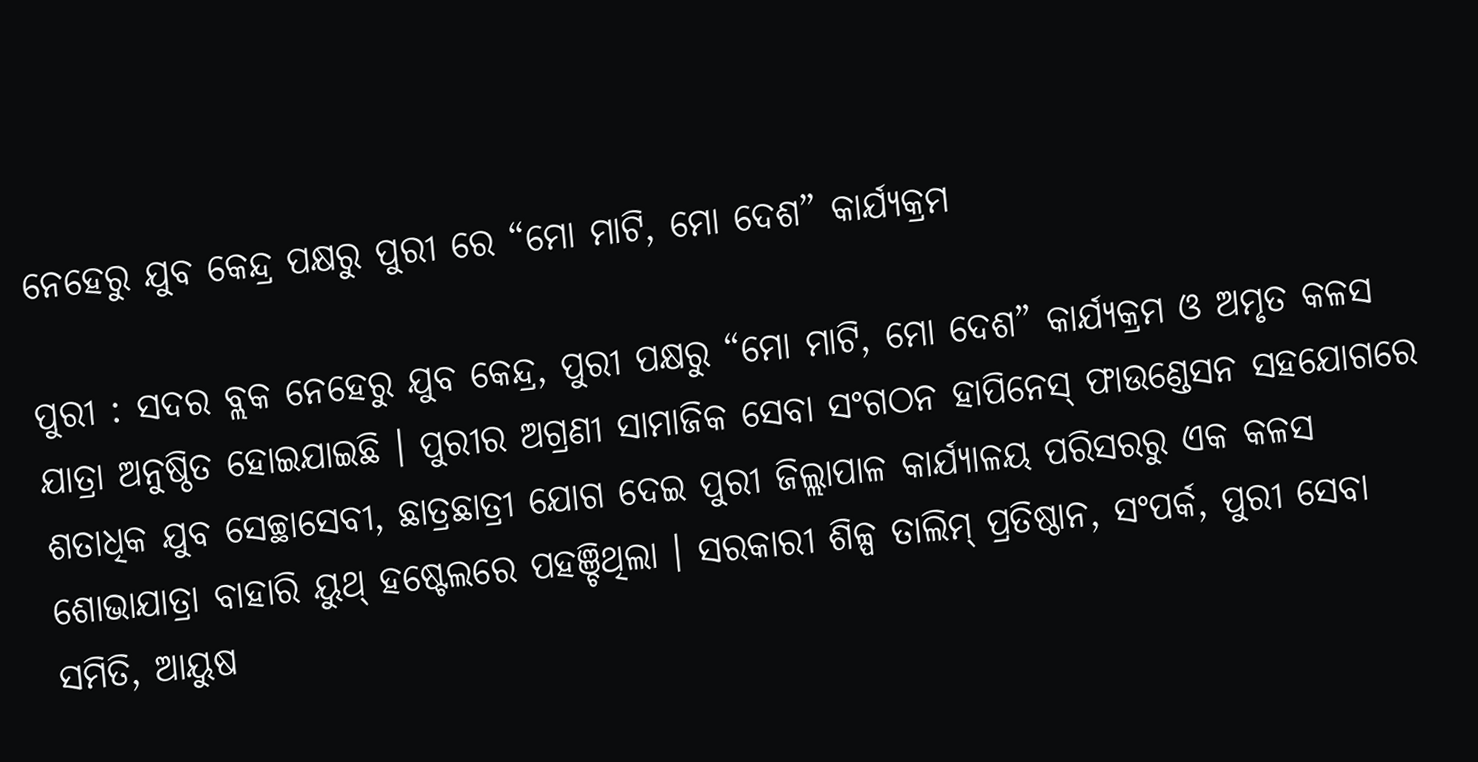ନେହେରୁ ଯୁବ କେନ୍ଦ୍ର ପକ୍ଷରୁ ପୁରୀ ରେ “ମୋ ମାଟି, ମୋ ଦେଶ” କାର୍ଯ୍ୟକ୍ରମ

ପୁରୀ : ସଦର ବ୍ଲକ ନେହେରୁ ଯୁବ କେନ୍ଦ୍ର, ପୁରୀ ପକ୍ଷରୁ “ମୋ ମାଟି, ମୋ ଦେଶ” କାର୍ଯ୍ୟକ୍ରମ ଓ ଅମୃତ କଳସ ଯାତ୍ରା ଅନୁଷ୍ଠିତ ହୋଇଯାଇଛି । ପୁରୀର ଅଗ୍ରଣୀ ସାମାଜିକ ସେବା ସଂଗଠନ ହାପିନେସ୍ ଫାଉଣ୍ଡେସନ ସହଯୋଗରେ ଶତାଧିକ ଯୁବ ସେଚ୍ଛାସେବୀ, ଛାତ୍ରଛାତ୍ରୀ ଯୋଗ ଦେଇ ପୁରୀ ଜିଲ୍ଲାପାଳ କାର୍ଯ୍ୟାଳୟ ପରିସରରୁ ଏକ କଳସ ଶୋଭାଯାତ୍ରା ବାହାରି ୟୁଥ୍ ହଷ୍ଟେଲରେ ପହଞ୍ଚିଥିଲା । ସରକାରୀ ଶିଳ୍ପ ତାଲିମ୍ ପ୍ରତିଷ୍ଠାନ, ସଂପର୍କ, ପୁରୀ ସେବା ସମିତି, ଆୟୁଷ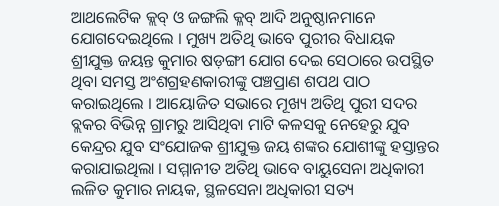ଆଥଲେଟିକ କ୍ଲବ୍ ଓ ଜଙ୍ଗଲି କ୍ଳବ୍ ଆଦି ଅନୁଷ୍ଠାନମାନେ ଯୋଗଦେଇଥିଲେ । ମୁଖ୍ୟ ଅତିଥି ଭାବେ ପୁରୀର ବିଧାୟକ ଶ୍ରୀଯୁକ୍ତ ଜୟନ୍ତ କୁମାର ଷଡ଼ଙ୍ଗୀ ଯୋଗ ଦେଇ ସେଠାରେ ଉପସ୍ଥିତ ଥିବା ସମସ୍ତ ଅଂଶଗ୍ରହଣକାରୀଙ୍କୁ ପଞ୍ଚପ୍ରାଣ ଶପଥ ପାଠ କରାଇଥିଲେ । ଆୟୋଜିତ ସଭାରେ ମୂଖ୍ୟ ଅତିଥି ପୁରୀ ସଦର ବ୍ଲକର ବିଭିନ୍ନ ଗ୍ରାମରୁ ଆସିଥିବା ମାଟି କଳସକୁ ନେହେରୁ ଯୁବ କେନ୍ଦ୍ରର ଯୁବ ସଂଯୋଜକ ଶ୍ରୀଯୁକ୍ତ ଜୟ ଶଙ୍କର ଯୋଶୀଙ୍କୁ ହସ୍ତାନ୍ତର କରାଯାଇଥିଲା । ସମ୍ମାନୀତ ଅତିଥି ଭାବେ ବାୟୁସେନା ଅଧିକାରୀ ଲଳିତ କୁମାର ନାୟକ, ସ୍ଥଳସେନା ଅଧିକାରୀ ସତ୍ୟ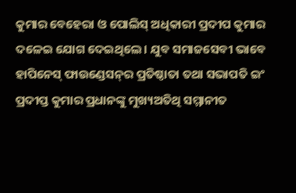କୁମାର ବେହେରା ଓ ପୋଲିସ୍ ଅଧିକାରୀ ପ୍ରଦୀପ କୁମାର ଦଳେଇ ଯୋଗ ଦେଇଥିଲେ । ଯୁବ ସମାଜସେବୀ ଭାବେ ହାପିନେସ୍ ଫାଉଣ୍ଡେସନ୍‌ର ପ୍ରତିଷ୍ଠାତା ତଥା ସଭାପତି ଇଂ ପ୍ରଦୀପ୍ତ କୁମାର ପ୍ରଧାନଙ୍କୁ ମୁଖ୍ୟଅତିଥି ସମ୍ମାନୀତ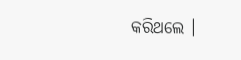କରିଥଲେ ।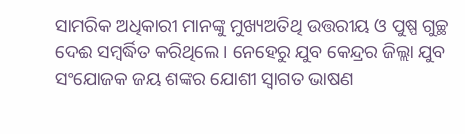ସାମରିକ ଅଧିକାରୀ ମାନଙ୍କୁ ମୁଖ୍ୟଅତିଥି ଉତ୍ତରୀୟ ଓ ପୁଷ୍ପ ଗୁଚ୍ଛ ଦେଈ ସମ୍ବର୍ଦ୍ଧିତ କରିଥିଲେ । ନେହେରୁ ଯୁବ କେନ୍ଦ୍ରର ଜିଲ୍ଲା ଯୁବ ସଂଯୋଜକ ଜୟ ଶଙ୍କର ଯୋଶୀ ସ୍ୱାଗତ ଭାଷଣ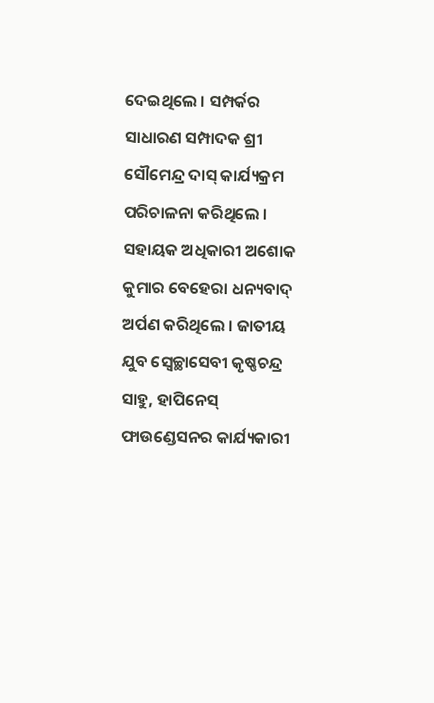ଦେଇଥିଲେ । ସମ୍ପର୍କର ସାଧାରଣ ସମ୍ପାଦକ ଶ୍ରୀ ସୌମେନ୍ଦ୍ର ଦାସ୍ କାର୍ଯ୍ୟକ୍ରମ ପରିଚାଳନା କରିଥିଲେ । ସହାୟକ ଅଧିକାରୀ ଅଶୋକ କୁମାର ବେହେରା ଧନ୍ୟବାଦ୍ ଅର୍ପଣ କରିଥିଲେ । ଜାତୀୟ ଯୁବ ସ୍ଵେଚ୍ଛାସେବୀ କୃଷ୍ଣଚନ୍ଦ୍ର ସାହୁ, ହାପିନେସ୍ ଫାଉଣ୍ଡେସନର କାର୍ଯ୍ୟକାରୀ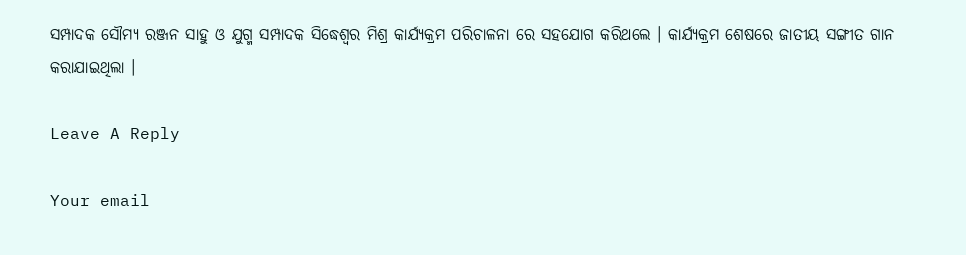ସମ୍ପାଦକ ସୌମ୍ୟ ରଞ୍ଜନ ସାହୁ ଓ ଯୁଗ୍ମ ସମ୍ପାଦକ ସିଦ୍ଧେଶ୍ଵର ମିଶ୍ର କାର୍ଯ୍ୟକ୍ରମ ପରିଚାଳନା ରେ ସହଯୋଗ କରିଥଲେ । କାର୍ଯ୍ୟକ୍ରମ ଶେଷରେ ଜାତୀୟ ସଙ୍ଗୀତ ଗାନ କରାଯାଇଥିଲା ।

Leave A Reply

Your email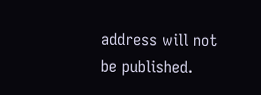address will not be published.